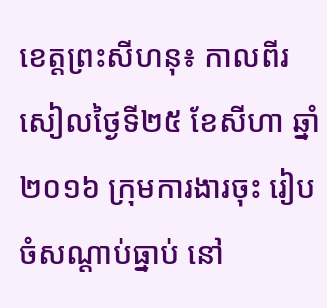ខេត្តព្រះសីហនុ៖ កាលពីរសៀលថ្ងៃទី២៥ ខែសីហា ឆ្នាំ២០១៦ ក្រុមការងារចុះ រៀបចំសណ្តាប់ធ្នាប់ នៅ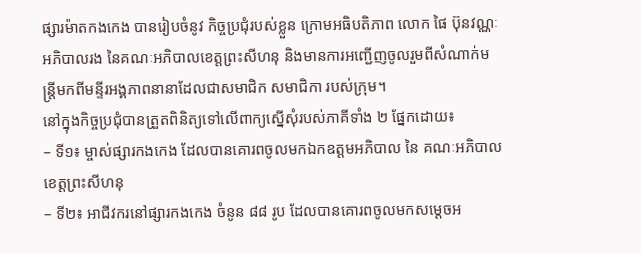ផ្សារម៉ាតកងកេង បានរៀបចំនូវ កិច្ចប្រជុំរបស់ខ្លួន ក្រោមអធិបតិភាព លោក ផៃ ប៊ុនវណ្ណៈ អភិបាលរង នៃគណៈអភិបាលខេត្តព្រះសីហនុ និងមានការអញ្ជើញចូលរួមពីសំណាក់មន្រ្តីមកពីមន្ទីរអង្គភាពនានាដែលជាសមាជិក សមាជិកា របស់ក្រុម។
នៅក្នុងកិច្ចប្រជុំបានត្រួតពិនិត្យទៅលើពាក្យស្នើសុំរបស់ភាគីទាំង ២ ផ្នែកដោយ៖
– ទី១៖ ម្ចាស់ផ្សារកងកេង ដែលបានគោរពចូលមកឯកឧត្តមអភិបាល នៃ គណៈអភិបាលខេត្តព្រះសីហនុ
– ទី២៖ អាជីវករនៅផ្សារកងកេង ចំនូន ៨៨ រូប ដែលបានគោរពចូលមកសម្តេចអ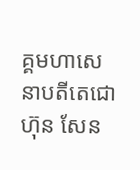គ្គមហាសេនាបតីតេជោ ហ៊ុន សែន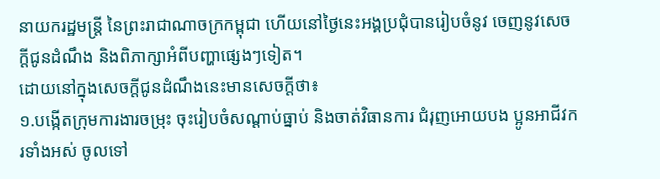នាយករដ្ឋមន្រ្តី នៃព្រះរាជាណាចក្រកម្ពុជា ហើយនៅថ្ងៃនេះអង្គប្រជុំបានរៀបចំនូវ ចេញនូវសេចក្តីជូនដំណឹង និងពិភាក្សាអំពីបញ្ហាផ្សេងៗទៀត។
ដោយនៅក្នុងសេចក្តីជូនដំណឹងនេះមានសេចក្តីថា៖
១.បង្កើតក្រុមការងារចម្រុះ ចុះរៀបចំសណ្តាប់ធ្នាប់ និងចាត់វិធានការ ជំរុញអោយបង ប្អូនអាជីវករទាំងអស់ ចូលទៅ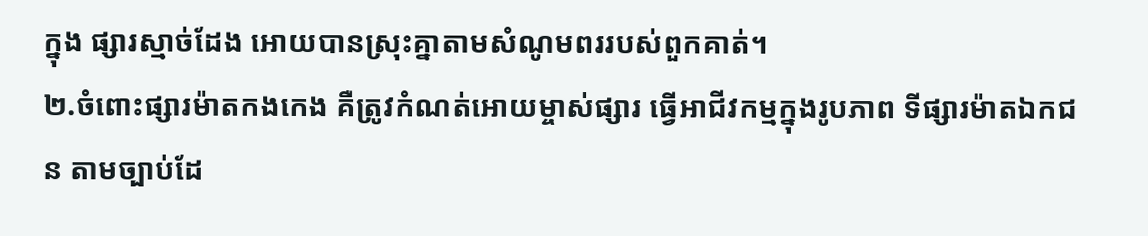ក្នុង ផ្សារស្មាច់ដែង អោយបានស្រុះគ្នាតាមសំណូមពររបស់ពួកគាត់។
២.ចំពោះផ្សារម៉ាតកងកេង គឺត្រូវកំណត់អោយម្ចាស់ផ្សារ ធ្វើអាជីវកម្មក្នុងរូបភាព ទីផ្សារម៉ាតឯកជន តាមច្បាប់ដែ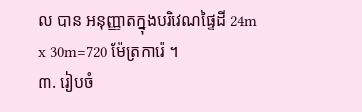ល បាន អនុញ្ញាតក្នុងបរិវេណផ្ទៃដី 24m x 30m=720 ម៉ែត្រការ៉េ ។
៣. រៀបចំ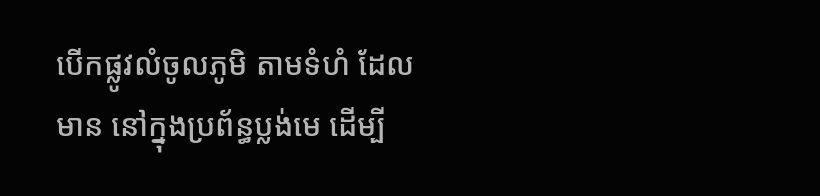បើកផ្លូវលំចូលភូមិ តាមទំហំ ដែលមាន នៅក្នុងប្រព័ន្ធប្លង់មេ ដើម្បី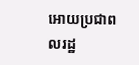អោយប្រជាពលរដ្ឋ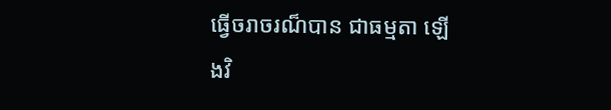ធ្វើចរាចរណ៏បាន ជាធម្មតា ឡើងវិ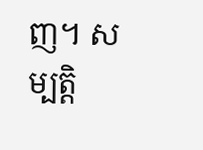ញ។ សម្បត្តិ